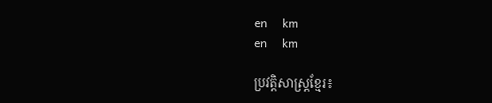en     km
en     km

ប្រវត្តិសាស្រ្ដខ្មែរ៖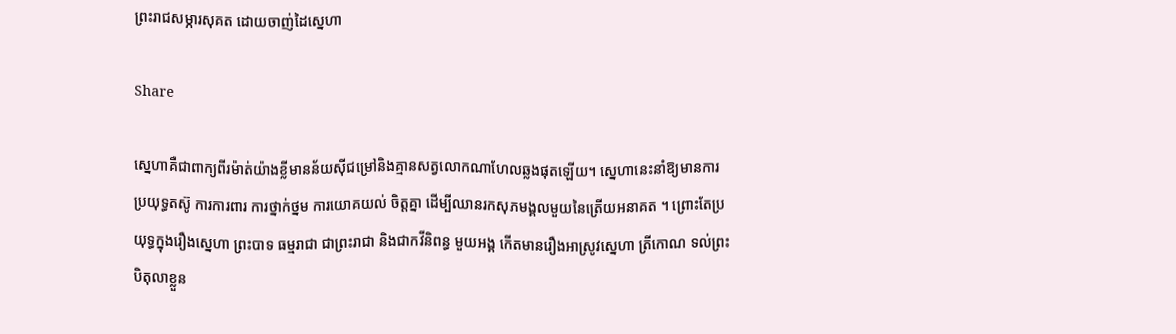ព្រះរាជសម្ភារសុគត ដោយចាញ់ដៃស្នេហា

Share

ស្នេហាគឺជាពាក្យពីរម៉ាត់យ៉ាងខ្លីមានន័យស៊ីជម្រៅនិងគ្មានសត្វលោកណាហែលឆ្លងផុតឡើយ។ ស្នេហានេះនាំឱ្យមានការប្រយុទ្ធតស៊ូ ការការពារ ការថ្នាក់ថ្នម ការយោគយល់ ចិត្តគ្នា ដើម្បីឈានរកសុភមង្គលមួយនៃត្រើយអនាគត ។ ព្រោះតែប្រយុទ្ធក្នុងរឿងស្នេហា ព្រះបាទ ធម្មរាជា ជាព្រះរាជា និងជាកវីនិពន្ធ មួយអង្គ កើតមានរឿងអាស្រូវស្នេហា ត្រីកោណ ទល់ព្រះបិតុលាខ្លួន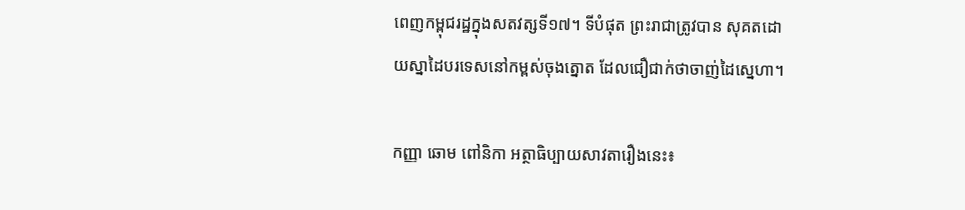ពេញកម្ពុជរដ្ឋក្នុងសតវត្សទី១៧។ ទីបំផុត ព្រះរាជាត្រូវបាន សុគតដោយស្នាដៃបរទេសនៅកម្ពស់ចុងត្នោត ដែលជឿជាក់ថាចាញ់ដៃស្នេហា។

កញ្ញា ឆោម ពៅនិកា អត្ថាធិប្បាយសាវតារឿងនេះ៖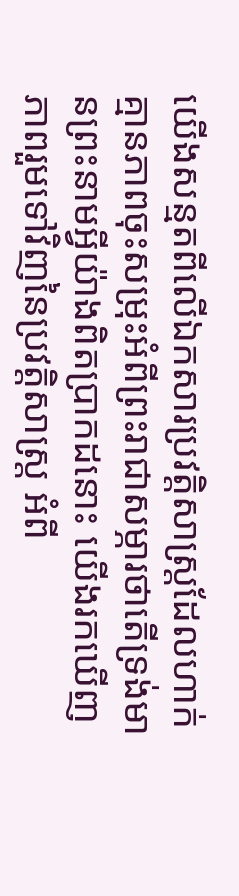យើងសន្មតពីលើឯកសារប្រវត្តិសាស្រ្ដដែលហាក់គ្មានភាពចុះសម្រុះអំពីព្រះរាជាសម្ភារថាតើទ្រង់មានព្រះនាមអ្វីយ៉ាងពិតប្រាកដនោះ យើងរកឃើញភាពរួមទៅវិញនៃប្រវត្តិសាស្រ្ដ អំពី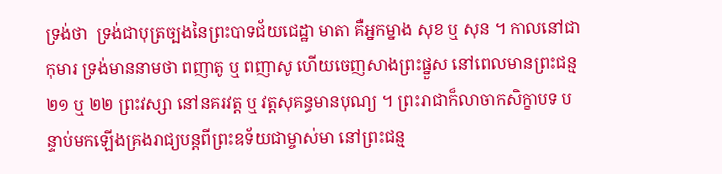ទ្រង់ថា  ទ្រង់ជាបុត្រច្បងនៃព្រះបាទជ័យជេដ្ឋា មាតា គឺអ្នកម្នាង សុខ ឬ សុន ។ កាលនៅជាកុមារ ទ្រង់មាននាមថា ពញាតូ ឬ ពញាសូ ហើយចេញសាងព្រះផ្នួស នៅពេលមានព្រះជន្ម ២១ ឬ ២២ ព្រះវស្សា នៅនគរវត្ត ឬ វត្តសុគន្ធមានបុណ្យ ។ ព្រះរាជាក៏លាចាកសិក្ខាបទ បន្ទាប់មកឡើងគ្រងរាជ្យបន្តពីព្រះឧទ័យជាម្ចាស់មា នៅព្រះជន្ម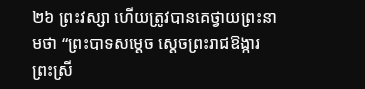២៦ ព្រះវស្សា ហើយត្រូវបានគេថ្វាយព្រះនាមថា “ព្រះបាទសម្តេច ស្តេចព្រះរាជឱង្ការព្រះស្រី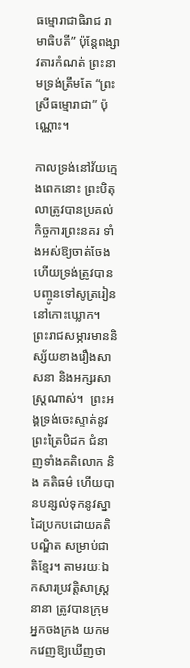ធម្មោរាជាធិរាជ រាមាធិបតី” ប៉ុន្តែពង្សាវតារកំណត់ ព្រះនាមទ្រង់ត្រឹមតែ “ព្រះស្រីធម្មោរាជា” ប៉ុណ្ណោះ។

កាលទ្រង់នៅវ័យក្មេងពេកនោះ ព្រះបិតុលាត្រូវបានប្រគល់កិច្ចការព្រះនគរ ទាំងអស់ឱ្យចាត់ចែងហើយទ្រង់ត្រូវបានបញ្ចូនទៅសូត្ររៀននៅកោះឃ្លោក។ ព្រះរាជសម្ភារមាននិស្ស័យខាងរឿងសាសនា និងអក្សរសាស្រ្ដណាស់។  ព្រះអង្គទ្រង់ចេះស្ទាត់នូវព្រះត្រៃបិដក ជំនាញទាំងគតិលោក និង គតិធម៌ ហើយបានបន្សល់ទុកនូវស្នាដៃប្រកបដោយគតិបណ្ឌិត សម្រាប់ជាតិខ្មែរ។ តាមរយៈឯកសារប្រវត្តិសាស្រ្ដនានា ត្រូវបានក្រុមអ្នកចងក្រង យកមកវេញឱ្យឃើញថា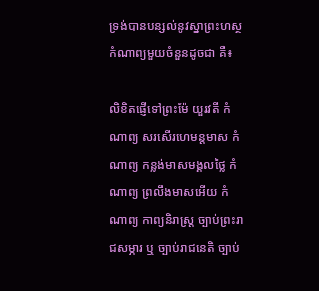ទ្រង់បានបន្សល់នូវស្នាព្រះហស្ថកំណាព្យមួយចំនួនដូចជា គឺ៖

លិខិតផ្ញើទៅព្រះម៉ែ យួរវតី កំណាព្យ សរសើរហេមន្តមាស កំណាព្យ កន្លង់មាសមង្គលថ្លៃ កំណាព្យ ព្រលឹងមាសអើយ កំណាព្យ កាព្យនិរាស្ត្រ ច្បាប់ព្រះរាជសម្ភារ ឬ ច្បាប់រាជនេតិ ច្បាប់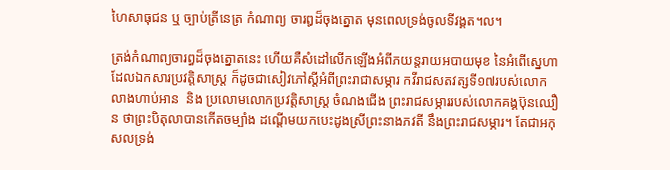ហៃសាធុជន ឬ ច្បាប់ត្រីនេត្រ កំណាព្យ ចារឰដ៏ចុងត្នោត មុនពេលទ្រង់ចូលទីវង្គត។ល។

ត្រង់កំណាព្យចារព្ធដ៏ចុងត្នោតនេះ ហើយគឺសំដៅលើកឡើងអំពីភយន្ដរាយអបាយមុខ នៃអំពើស្នេហាដែលឯកសារប្រវត្តិសាស្រ្ដ ក៏ដូចជាសៀវភៅស្ដីអំពីព្រះរាជាសម្ភារ កវីរាជសតវត្សទី១៧របស់លោក លាងហាប់អាន  និង ប្រលោមលោកប្រវត្តិសាស្រ្ដ ចំណងជើង ព្រះរាជសម្ភាររបស់លោកគង្គប៊ុនឈឿន ថាព្រះបិតុលាបានកើតចម្បាំង ដណ្ដើមយកបេះដូងស្រីព្រះនាងភវតី នឹងព្រះរាជសម្ភារ។ តែជាអកុសលទ្រង់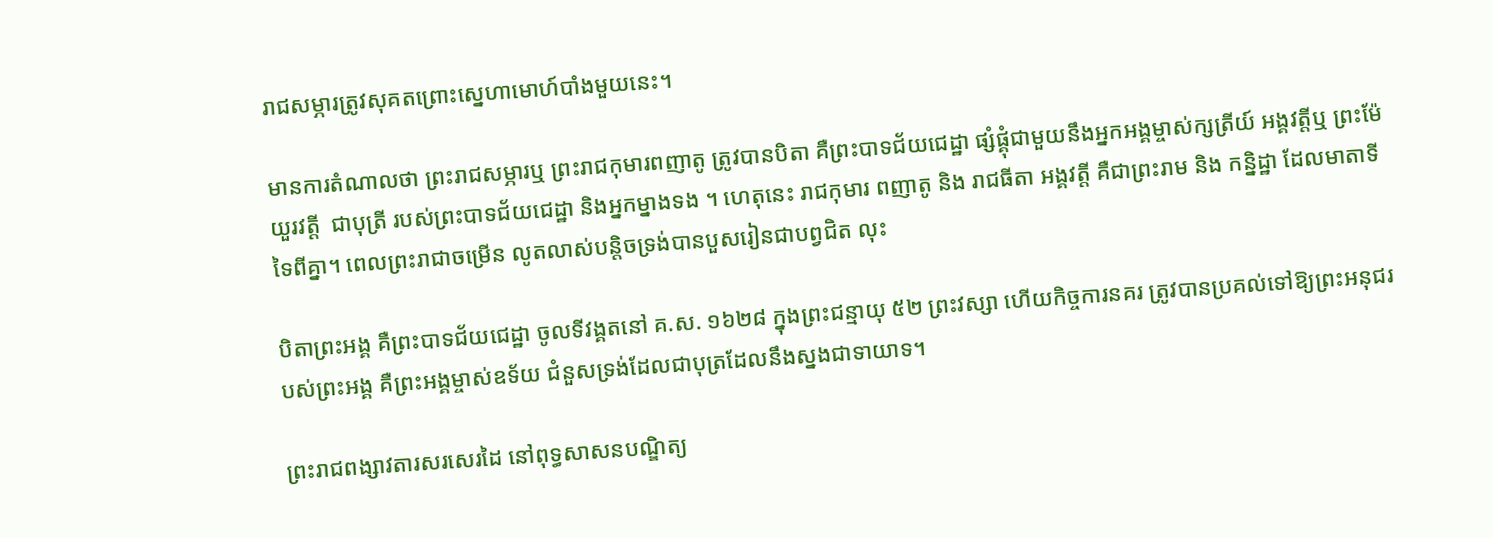រាជសម្ភារត្រូវសុគតព្រោះស្នេហាមោហ៍បាំងមួយនេះ។

មានការតំណាលថា ព្រះរាជសម្ភារឬ ព្រះរាជកុមារពញាតូ ត្រូវបានបិតា គឺព្រះបាទជ័យជេដ្ឋា ផ្សំផ្គុំជាមួយនឹងអ្នកអង្គម្ចាស់ក្សត្រីយ៍ អង្គវត្តីឬ ព្រះម៉ែយួរវត្តី  ជាបុត្រី របស់ព្រះបាទជ័យជេដ្ឋា និងអ្នកម្នាងទង ។ ហេតុនេះ រាជកុមារ ពញាតូ និង រាជធីតា អង្គវត្តី គឺជាព្រះរាម និង កន្និដ្ឋា ដែលមាតាទីទៃពីគ្នា។ ពេលព្រះរាជាចម្រើន លូតលាស់បន្ដិចទ្រង់បានបួសរៀនជាបព្វជិត លុះ

បិតាព្រះអង្គ គឺព្រះបាទជ័យជេដ្ឋា ចូលទីវង្គតនៅ គ.ស. ១៦២៨ ក្នុងព្រះជន្មាយុ ៥២ ព្រះវស្សា ហើយកិច្ចការនគរ ត្រូវបានប្រគល់ទៅឱ្យព្រះអនុជរបស់ព្រះអង្គ គឺព្រះអង្គម្ចាស់ឧទ័យ ជំនួសទ្រង់ដែលជាបុត្រដែលនឹងស្នងជាទាយាទ។

ព្រះរាជពង្សាវតារសរសេរដៃ នៅពុទ្ធសាសនបណ្ឌិត្យ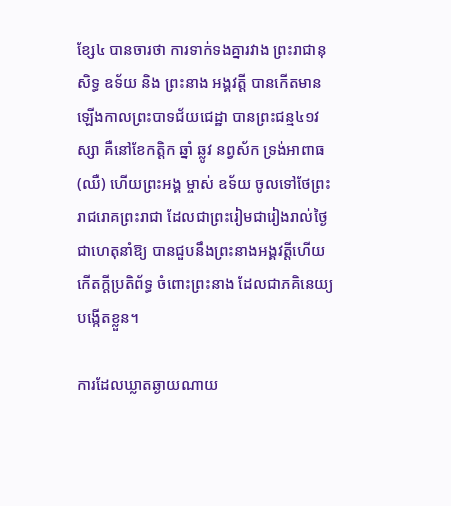ខ្សែ៤ បានចារថា ការទាក់ទងគ្នារវាង ព្រះរាជានុសិទ្ធ ឧទ័យ និង ព្រះនាង អង្គវត្តី បានកើតមានឡើងកាលព្រះបាទជ័យជេដ្ឋា បានព្រះជន្ម៤១វស្សា គឺនៅខែកត្តិក ឆ្នាំ ឆ្លូវ នព្វស័ក ទ្រង់អាពាធ(ឈឺ) ហើយព្រះអង្គ ម្ចាស់ ឧទ័យ ចូលទៅថែព្រះរាជរោគព្រះរាជា ដែលជាព្រះរៀមជារៀងរាល់ថៃ្ង ជាហេតុនាំឱ្យ បានជួបនឹងព្រះនាងអង្គវត្តីហើយកើតក្តីប្រតិព័ទ្ធ ចំពោះព្រះនាង ដែលជាភគិនេយ្យ បង្កើតខ្លួន។

ការដែលឃ្លាតឆ្ងាយណាយ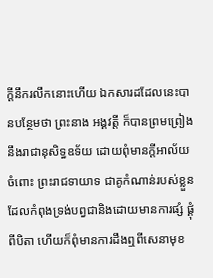ក្ដីនឹករលឹកនោះហើយ ឯកសារដដែលនេះបានបន្ថែមថា ព្រះនាង អង្គវត្តី ក៏បានព្រមព្រៀងនឹងរាជានុសិទ្ធឧទ័យ ដោយពុំមានក្តីអាល័យចំពោះ ព្រះរាជទាយាទ ជាគូកំណាន់របស់ខ្លួន ដែលកំពុងទ្រង់បព្វជានិងដោយមានការផ្សំ ផ្គុំពីបិតា ហើយក៏ពុំមានការដឹងឮពីសេនាមុខ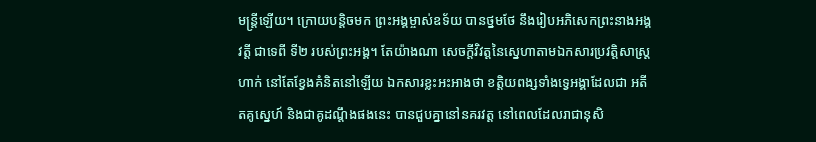មន្ត្រីឡើយ។ ក្រោយបន្ដិចមក ព្រះអង្គម្ចាស់ឧទ័យ បានថ្នមថែ នឹងរៀបអភិសេកព្រះនាងអង្គវត្តី ជាទេពី ទី២ របស់ព្រះអង្គ។ តែយ៉ាងណា សេចក្ដីវិវត្តនៃស្នេហាតាមឯកសារប្រវត្តិសាស្រ្ដហាក់ នៅតែខ្វែងគំនិតនៅឡើយ ឯកសារខ្លះអះអាងថា ខត្តិយពង្សទាំងទ្វេអង្គាដែលជា អតីតគូស្នេហ៍ និងជាគូដណ្តឹងផងនេះ បានជួបគ្នានៅនគរវត្ត នៅពេលដែលរាជានុសិ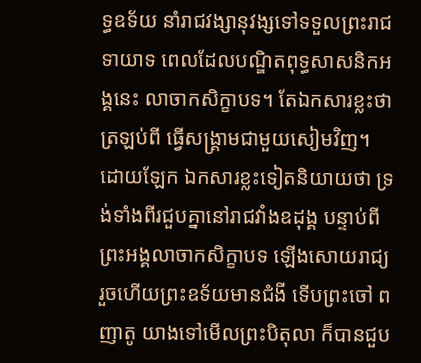ទ្ធឧទ័យ នាំរាជវង្សានុវង្សទៅទទួលព្រះរាជទាយាទ ពេលដែលបណ្ឌិតពុទ្ធសាសនិកអង្គនេះ លាចាកសិក្ខាបទ។ តែឯកសារខ្លះថា ត្រឡប់ពី ធ្វើសង្គ្រាមជាមួយសៀមវិញ។ ដោយឡែក ឯកសារខ្លះទៀតនិយាយថា ទ្រង់ទាំងពីរជួបគ្នានៅរាជវាំងឧដុង្គ បន្ទាប់ពីព្រះអង្គលាចាកសិក្ខាបទ ឡើងសោយរាជ្យ រួចហើយព្រះឧទ័យមានជំងី ទើបព្រះចៅ ពញាតូ យាងទៅមើលព្រះបិតុលា ក៏បានជួប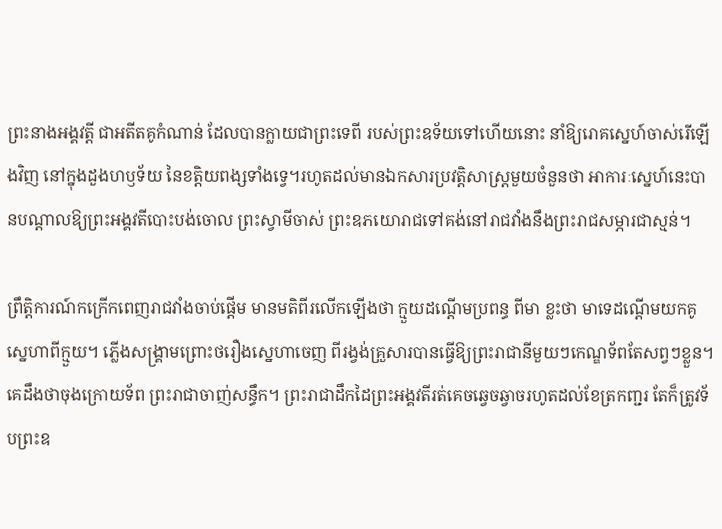ព្រះនាងអង្គវត្តី ជាអតីតគូកំណាន់ ដែលបានក្លាយជាព្រះទេពី របស់ព្រះឧទ័យទៅហើយនោះ នាំឱ្យរោគស្នេហ៍ចាស់រើឡើងវិញ នៅក្នុងដួងហឫទ័យ នៃខត្តិយពង្សទាំងទ្វេ។រហូតដល់មានឯកសារប្រវត្តិសាស្រ្ដមួយចំនួនថា អាការៈស្នេហ៍នេះបានបណ្ដាលឱ្យព្រះអង្គវតីបោះបង់ចោល ព្រះស្វាមីចាស់ ព្រះឧភយោរាជទៅគង់នៅរាជវាំងនឹងព្រះរាជសម្ភារជាស្មន់។

ព្រឹត្តិការណ៍កក្រើកពេញរាជវាំងចាប់ផ្ដើម មានមតិពីរលើកឡើងថា ក្មួយដណ្ដើមប្រពន្ធ ពីមា ខ្លះថា មាទេដណ្ដើមយកគូស្នេហាពីក្មួយ។ ភ្លើងសង្គ្រាមព្រោះថរឿងស្នេហាចេញ ពីរង្វង់គ្រួសារបានធ្វើឱ្យព្រះរាជានីមួយៗកេណ្ឌទ័ពតែសព្វៗខ្លួន។ គេដឹងថាចុងក្រោយទ័ព ព្រះរាជាចាញ់សន្ធឹក។ ព្រះរាជាដឹកដៃព្រះអង្គវតីរត់គេចឆ្វេចឆ្វាចរហូតដល់ខែត្រកញ្ជរ តែក៏ត្រូវទ័បព្រះឧ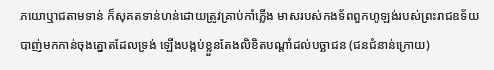ភយោឬាជតាមទាន់ ក៏សុគតទាន់ហន់ដោយត្រូវគ្រាប់កាំភ្លើង មាសរបស់កងទ័ពពួកហូឡង់របស់ព្រះរាជឧទ័យ បាញ់មកកាន់ចុងត្នោតដែលទ្រង់ ឡើងបង្កប់ខ្លួនតែងលិខិតបណ្តាំដល់បច្ឆាជន (ជនជំនាន់ក្រោយ)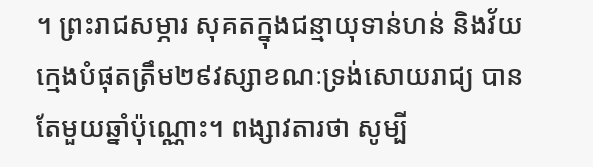។ ព្រះរាជសម្ភារ សុគតក្នុងជន្មាយុទាន់ហន់ និងវ័យក្មេងបំផុតត្រឹម២៩វស្សាខណៈទ្រង់សោយរាជ្យ បានតែមួយឆ្នាំប៉ុណ្ណោះ។ ពង្សាវតារថា សូម្បី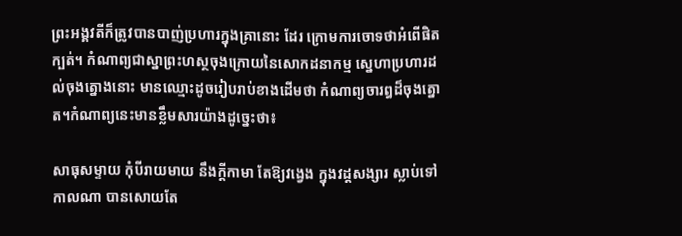ព្រះអង្គវតីក៏ត្រូវបានបាញ់ប្រហារក្នុងគ្រានោះ ដែរ ក្រោមការចោទថាអំពើផិតក្បត់។ កំណាព្យជាស្នាព្រះហស្ថចុងក្រោយនៃសោកដនាកម្ម ស្នេហាប្រហារដល់ចុងត្នោងនោះ មានឈ្មោះដូចរៀបរាប់ខាងដើមថា កំណាព្យចារឰដ៏ចុងត្នោត។កំណាព្យនេះមានខ្លឹមសារយ៉ាងដូច្នេះថា៖

សាធុសម្ទាយ កុំបីរាយមាយ នឹងក្តីកាមា តែឱ្យវង្វេង ក្នុងវដ្តសង្សារ ស្លាប់ទៅកាលណា បានសោយតែ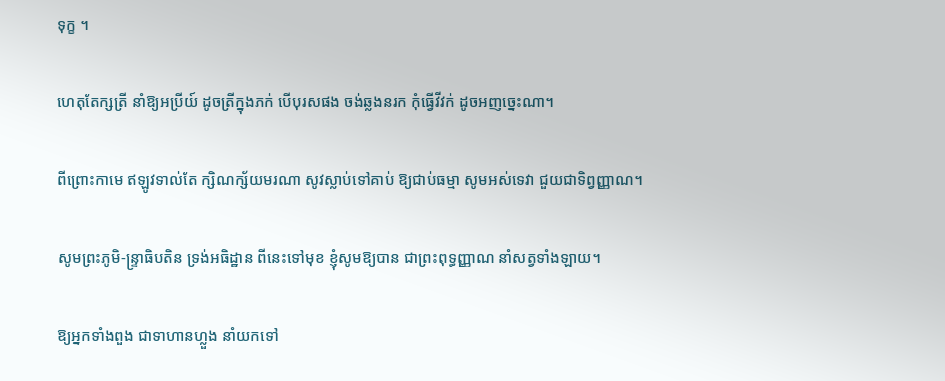ទុក្ខ ។

ហេតុតែក្សត្រី នាំឱ្យអប្រីយ៍ ដូចត្រីក្នុងភក់ បើបុរសផង ចង់ឆ្លងនរក កុំធ្វើវីវក់ ដូចអញច្នេះណា។

ពីព្រោះកាមេ ឥឡូវទាល់តែ ក្សិណក្ស័យមរណា សូវស្លាប់ទៅគាប់ ឱ្យជាប់ធម្មា សូមអស់ទេវា ជួយជាទិព្វញ្ញាណ។

សូមព្រះភូមិ-ន្ទ្រាធិបតិន ទ្រង់អធិដ្ឋាន ពីនេះទៅមុខ ខ្ញុំសូមឱ្យបាន ជាព្រះពុទ្ធញ្ញាណ នាំសត្វទាំងឡាយ។

ឱ្យអ្នកទាំងពួង ជាទាហានហ្លួង នាំយកទៅ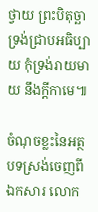ថ្វាយ ព្រះបិតុច្ឆា ទ្រង់ជ្រាបអធិប្បាយ កុំទ្រង់រាយមាយ នឹងក្តីកាមេ៕

ចំណុចខ្លះនៃអត្ថបទស្រង់ចេញពី ឯកសារ លោក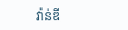វ៉ាន់ឌី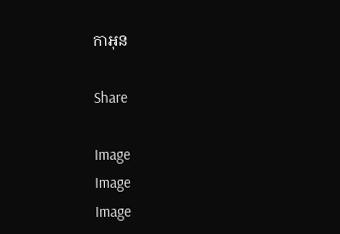កាអុន

Share

Image
Image
Image